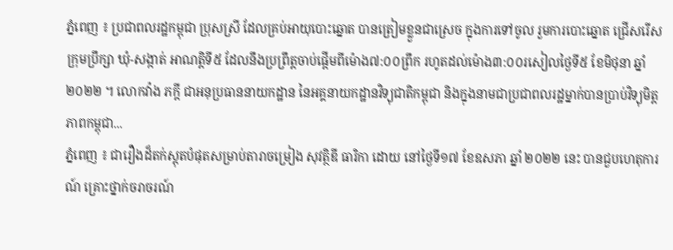ភ្នំពេញ ៖ ប្រជាពលរដ្ឋកម្ពុជា ប្រុសស្រី ដែលគ្រប់អាយុបោះឆ្នោត បានត្រៀមខ្លួនជាស្រេច ក្នុងការទៅចូល រួមការបោះឆ្នោត ជ្រើសរើស ក្រុមប្រឹក្សា ឃុំ-សង្កាត់ អាណត្តិទី៥ ដែលនឹងប្រព្រឹត្តចាប់ផ្តើមពីម៉ោង៧:០០ព្រឹក រហូតដល់ម៉ោង៣:០០រសៀលថ្ងៃទី៥ ខែមិថុនា ឆ្នាំ២០២២ ។ លោកវ៉ាង ភក្តី ជាអនុប្រធាននាយកដ្ឋាន នៃអគ្គនាយកដ្ឋានវិទ្យុជាតិកម្ពុជា និងក្នុងនាមជាប្រជាពលរដ្ឋម្នាក់បានប្រាប់វិទ្យុមិត្តភាពកម្ពុជា...
ភ្នំពេញ ៖ ជារឿងដ៏តក់ស្ដុតបំផុតសម្រាប់តារាចម្រៀង សុវត្ថិឌី ធារិកា ដោយ នៅថ្ងៃទី១៧ ខែឧសភា ឆ្នាំ ២០២២ នេះ បានជួបហេតុការណ៍ គ្រោះថ្នាក់ចរាចរណ៍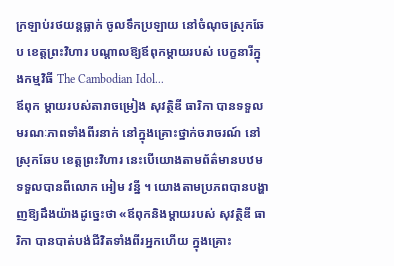ក្រឡាប់រថយន្តធ្លាក់ ចូលទឹកប្រឡាយ នៅចំណុចស្រុកឆែប ខេត្តព្រះវិហារ បណ្ដាលឱ្យឪពុកម្ដាយរបស់ បេក្ខនារីក្នុងកម្មវិធី The Cambodian Idol...
ឪពុក ម្តាយរបស់តារាចម្រៀង សុវត្ថិឌី ធារិកា បានទទួលមរណៈភាពទាំងពីរនាក់ នៅក្នុងគ្រោះថ្នាក់ចរាចរណ៍ នៅស្រុកឆែប ខេត្តព្រះវិហារ នេះបើយោងតាមព័ត៌មានបឋមទទួលបានពីលោក អៀម វន្នី ។ យោងតាមប្រភពបានបង្ហាញឱ្យដឹងយ៉ាងដូច្នេះថា «ឪពុកនិងម្តាយរបស់ សុវត្ថិឌី ធារិកា បានបាត់បង់ជីវិតទាំងពីរអ្នកហើយ ក្នុងគ្រោះ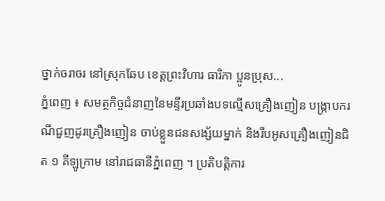ថ្នាក់ចរាចរ នៅស្រុកឆែប ខេត្តព្រះវិហារ ធារិកា ប្អូនប្រុស...
ភ្នំពេញ ៖ សមត្ថកិច្ចជំនាញនៃមន្ទីរប្រឆាំងបទល្មើសគ្រឿងញៀន បង្ក្រាបករណីជួញដូរគ្រឿងញៀន ចាប់ខ្លួនជនសង្ស័យម្នាក់ និងរឹបអូសគ្រឿងញៀនជិត ១ គីឡូក្រាម នៅរាជធានីភ្នំពេញ ។ ប្រតិបត្តិការ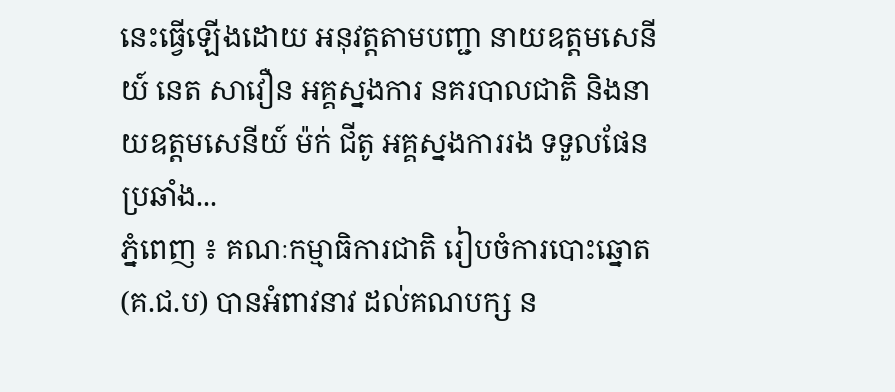នេះធ្វើឡើងដោយ អនុវត្តតាមបញ្ជា នាយឧត្ដមសេនីយ៍ នេត សាវឿន អគ្គស្នងការ នគរបាលជាតិ និងនាយឧត្ដមសេនីយ៍ ម៉ក់ ជីតូ អគ្គស្នងការរង ទទួលផែនប្រឆាំង...
ភ្នំពេញ ៖ គណៈកម្មាធិការជាតិ រៀបចំការបោះឆ្នោត (គ.ជ.ប) បានអំពាវនាវ ដល់គណបក្ស ន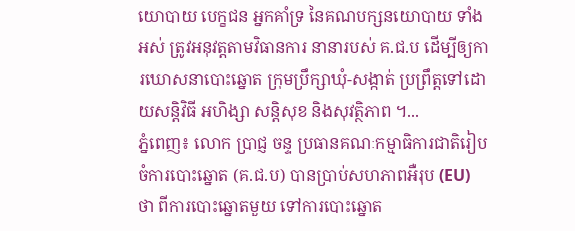យោបាយ បេក្ខជន អ្នកគាំទ្រ នៃគណបក្សនយោបាយ ទាំងអស់ ត្រូវអនុវត្តតាមវិធានការ នានារបស់ គ.ជ.ប ដើម្បីឲ្យការឃោសនាបោះឆ្នោត ក្រុមប្រឹក្សាឃុំ-សង្កាត់ ប្រព្រឹត្តទៅដោយសន្តិវិធី អហិង្សា សន្តិសុខ និងសុវត្ថិភាព ។...
ភ្នំពេញ៖ លោក ប្រាជ្ញ ចន្ទ ប្រធានគណៈកម្មាធិការជាតិរៀបចំការបោះឆ្នោត (គ.ជ.ប) បានប្រាប់សហភាពអឺរុប (EU) ថា ពីការបោះឆ្នោតមួយ ទៅការបោះឆ្នោត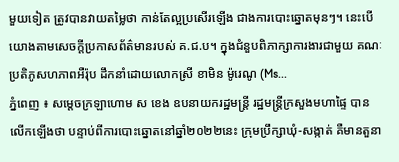មួយទៀត ត្រូវបានវាយតម្លៃថា កាន់តែល្អប្រសើរឡើង ជាងការបោះឆ្នោតមុនៗ។ នេះបើយោងតាមសេចក្តីប្រកាសព័ត៌មានរបស់ គ.ជ.ប។ ក្នុងជំនួបពិភាក្សាការងារជាមួយ គណៈប្រតិភូសហភាពអឺរ៉ុប ដឹកនាំដោយលោកស្រី ខាមិន ម៉ូរេណូ (Ms...
ភ្នំពេញ ៖ សម្តេចក្រឡាហោម ស ខេង ឧបនាយករដ្ឋមន្ត្រី រដ្ឋមន្ត្រីក្រសួងមហាផ្ទៃ បានលើកឡើងថា បន្ទាប់ពីការបោះឆ្នោតនៅឆ្នាំ២០២២នេះ ក្រុមប្រឹក្សាឃុំ-សង្កាត់ គឺមានតួនា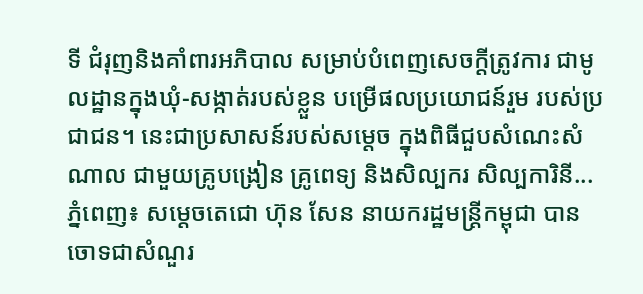ទី ជំរុញនិងគាំពារអភិបាល សម្រាប់បំពេញសេចក្តីត្រូវការ ជាមូលដ្ឋានក្នុងឃុំ-សង្កាត់របស់ខ្លួន បម្រើផលប្រយោជន៍រួម របស់ប្រជាជន។ នេះជាប្រសាសន៍របស់សម្តេច ក្នុងពិធីជួបសំណេះសំណាល ជាមួយគ្រូបង្រៀន គ្រូពេទ្យ និងសិល្បករ សិល្បការិនី...
ភ្នំពេញ៖ សម្តេចតេជោ ហ៊ុន សែន នាយករដ្ឋមន្ត្រីកម្ពុជា បានចោទជាសំណួរ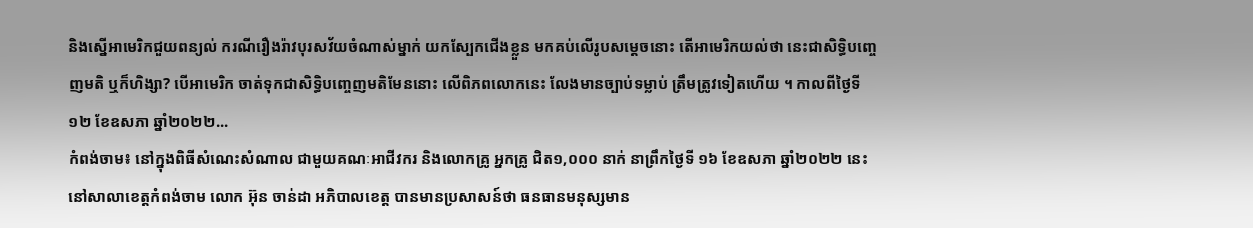និងស្នើអាមេរិកជួយពន្យល់ ករណីរឿងរ៉ាវបុរសវ័យចំណាស់ម្នាក់ យកស្បែកជើងខ្លួន មកគប់លើរូបសម្តេចនោះ តើអាមេរិកយល់ថា នេះជាសិទ្ធិបញ្ចេញមតិ ឬក៏ហិង្សា? បើអាមេរិក ចាត់ទុកជាសិទ្ធិបញ្ចេញមតិមែននោះ លើពិភពលោកនេះ លែងមានច្បាប់ទម្លាប់ ត្រឹមត្រូវទៀតហើយ ។ កាលពីថ្ងៃទី១២ ខែឧសភា ឆ្នាំ២០២២...
កំពង់ចាម៖ នៅក្នុងពិធីសំណេះសំណាល ជាមួយគណៈអាជីវករ និងលោកគ្រូ អ្នកគ្រូ ជិត១,០០០ នាក់ នាព្រឹកថ្ងៃទី ១៦ ខែឧសភា ឆ្នាំ២០២២ នេះនៅសាលាខេត្តកំពង់ចាម លោក អ៊ុន ចាន់ដា អភិបាលខេត្ត បានមានប្រសាសន៍ថា ធនធានមនុស្សមាន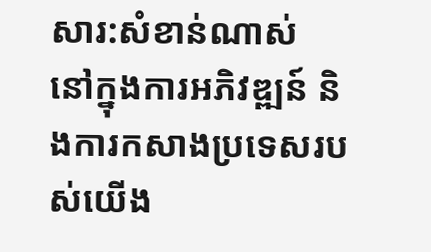សារ:សំខាន់ណាស់ នៅក្នុងការអភិវឌ្ឍន៍ និងការកសាងប្រទេសរបស់យើង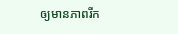ឲ្យមានភាពរីក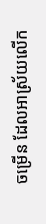ចម្រើន ដែលអាស្រ័យលើក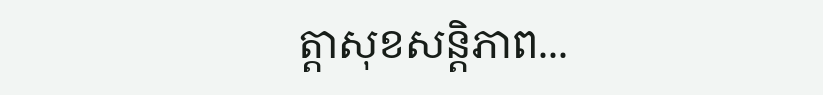ត្តាសុខសន្តិភាព...